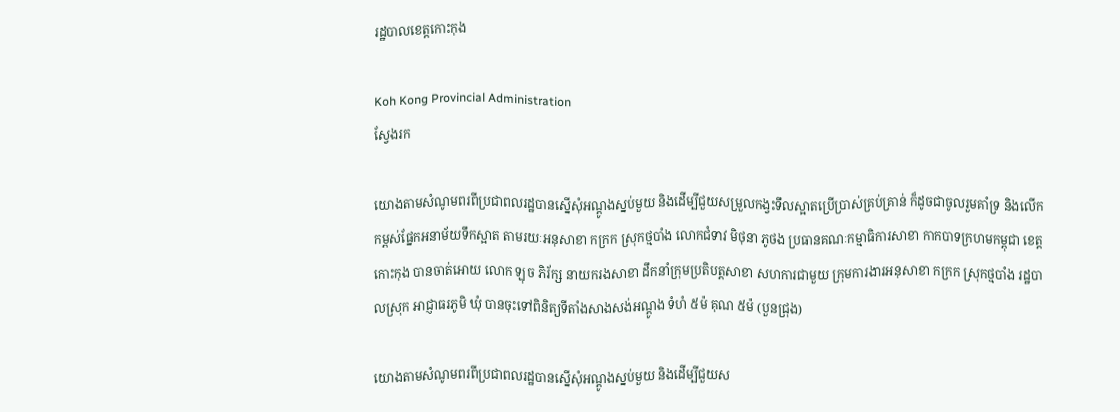រដ្ឋបាលខេត្តកោះកុង

Koh Kong Provincial Administration
ស្វែងរក

យោងតាមសំណូមពរពីប្រជាពលរដ្ឋបានស្នើសុំអណ្តូងស្នប់មួយ និងដើម្បីជួយសម្រួលកង្វះទឹលស្អាតប្រើប្រាស់គ្រប់គ្រាន់ ក៏ដូចជាចូលរួមគាំទ្រ និងលើកកម្ពស់ផ្នែកអនាម័យទឹកស្អាត តាមរយៈអនុសាខា កក្រក ស្រុកថ្មបាំង លោកជំទាវ មិថុនា ភូថង ប្រធានគណៈកម្មាធិការសាខា កាកបាទក្រហមកម្ពុជា ខេត្តកោះកុង បានចាត់អោយ លោក ឡុច ភិរ័ក្ស នាយករងសាខា ដឹកនាំក្រុមប្រតិបត្តសាខា សហការជាមួយ ក្រុមការងារអនុសាខា កក្រក ស្រុកថ្មបាំង រដ្ឋបាលស្រុក អាជ្ញាធរភូមិ ឃុំ បានចុះទៅពិនិត្យទីតាំងសាងសង់អណ្តូង ទំហំ ៥ម៉ គុណ ៥ម៉ (បួនជ្រុង)

យោងតាមសំណូមពរពីប្រជាពលរដ្ឋបានស្នើសុំអណ្តូងស្នប់មួយ និងដើម្បីជួយស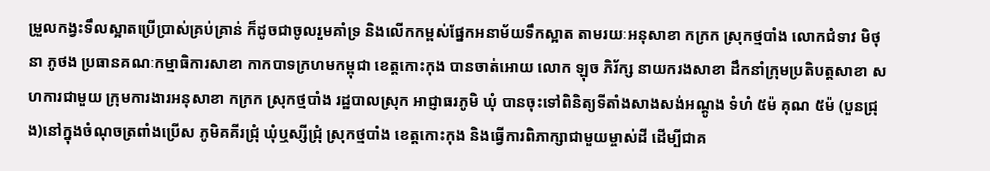ម្រួលកង្វះទឹលស្អាតប្រើប្រាស់គ្រប់គ្រាន់ ក៏ដូចជាចូលរួមគាំទ្រ និងលើកកម្ពស់ផ្នែកអនាម័យទឹកស្អាត តាមរយៈអនុសាខា កក្រក ស្រុកថ្មបាំង លោកជំទាវ មិថុនា ភូថង ប្រធានគណៈកម្មាធិការសាខា កាកបាទក្រហមកម្ពុជា ខេត្តកោះកុង បានចាត់អោយ លោក ឡុច ភិរ័ក្ស នាយករងសាខា ដឹកនាំក្រុមប្រតិបត្តសាខា សហការជាមួយ ក្រុមការងារអនុសាខា កក្រក ស្រុកថ្មបាំង រដ្ឋបាលស្រុក អាជ្ញាធរភូមិ ឃុំ បានចុះទៅពិនិត្យទីតាំងសាងសង់អណ្តូង ទំហំ ៥ម៉ គុណ ៥ម៉ (បួនជ្រុង)នៅក្នុងចំណុចត្រពាំងប្រើស ភូមិគគីរជ្រុំ ឃុំឬស្សីជ្រុំ ស្រុកថ្មបាំង ខេត្តកោះកុង និងធ្វើការពិភាក្សាជាមួយម្ចាស់ដី ដើម្បីជាគ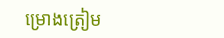ម្រោងត្រៀម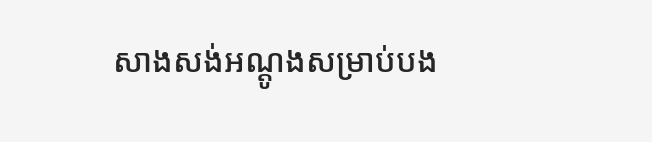សាងសង់អណ្តូងសម្រាប់បង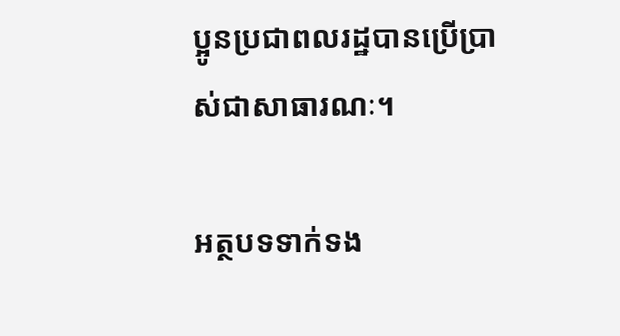ប្អូនប្រជាពលរដ្ឋបានប្រើប្រាស់ជាសាធារណៈ។

អត្ថបទទាក់ទង